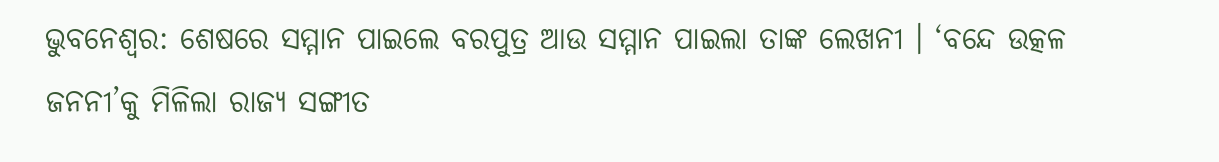ଭୁବନେଶ୍ବର: ଶେଷରେ ସମ୍ମାନ ପାଇଲେ ବରପୁତ୍ର ଆଉ ସମ୍ମାନ ପାଇଲା ତାଙ୍କ ଲେଖନୀ । ‘ବନ୍ଦେ ଉତ୍କଳ ଜନନୀ’କୁ ମିଳିଲା ରାଜ୍ୟ ସଙ୍ଗୀତ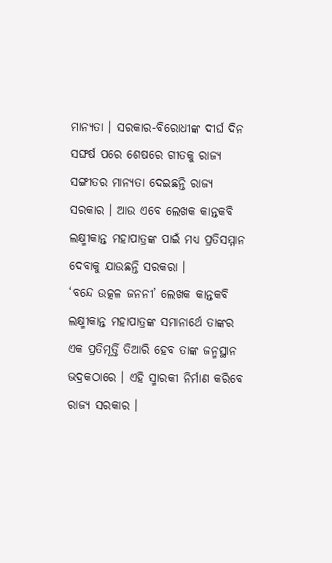ମାନ୍ୟତା । ସରକାର-ବିରୋଧୀଙ୍କ ଦୀର୍ଘ ଦିନ ସଙ୍ଘର୍ଷ ପରେ ଶେଷରେ ଗୀତକୁ ରାଜ୍ୟ ସଙ୍ଗୀତର ମାନ୍ୟତା ଦେଇଛନ୍ତି ରାଜ୍ୟ ସରକାର । ଆଉ ଏବେ ଲେଖକ କାନ୍ତକବି ଲକ୍ଷ୍ମୀକାନ୍ତ ମହାପାତ୍ରଙ୍କ ପାଇଁ ମଧ୍ୟ ପ୍ରତିସମ୍ମାନ ଦେବାକୁ ଯାଉଛନ୍ତି ସରକରା ।
‘ବନ୍ଦେ ଉତ୍କଳ ଜନନୀ’ ଲେଖକ କାନ୍ତକବି ଲକ୍ଷ୍ମୀକାନ୍ତ ମହାପାତ୍ରଙ୍କ ସମାନାର୍ଥେ ତାଙ୍କର ଏକ ପ୍ରତିମୂର୍ତ୍ତି ତିଆରି ହେବ ତାଙ୍କ ଜନ୍ମସ୍ଥାନ ଭଦ୍ରକଠାରେ । ଏହି ସ୍ମାରକୀ ନିର୍ମାଣ କରିବେ ରାଜ୍ୟ ସରକାର ।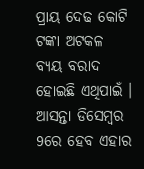ପ୍ରାୟ ଦେଢ କୋଟି ଟଙ୍କା ଅଟକଳ ବ୍ୟୟ ବରାଦ ହୋଇଛି ଏଥିପାଇଁ । ଆସନ୍ତା ଡିସେମ୍ବର 9ରେ ହେବ ଏହାର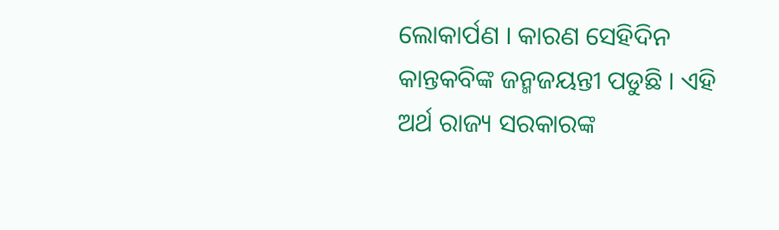ଲୋକାର୍ପଣ । କାରଣ ସେହିଦିନ କାନ୍ତକବିଙ୍କ ଜନ୍ମଜୟନ୍ତୀ ପଡୁଛି । ଏହି ଅର୍ଥ ରାଜ୍ୟ ସରକାରଙ୍କ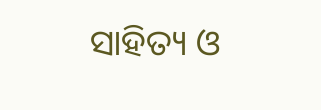ସାହିତ୍ୟ ଓ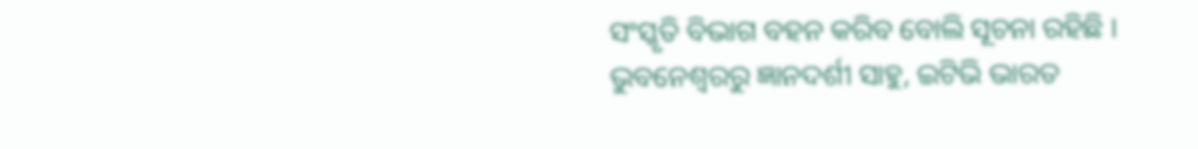ସଂସ୍କୃତି ବିଭାଗ ବହନ କରିବ ବୋଲି ସୂଚନା ରହିଛି ।
ଭୁବନେଶ୍ବରରୁ ଜ୍ଞାନଦର୍ଶୀ ସାହୁ, ଇଟିଭି ଭାରତ